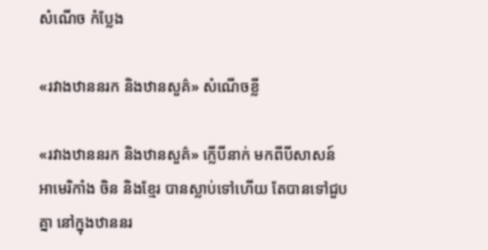សំណើច កំប្លែង

«រវាងឋាននរក និងឋានសួគ៌» សំណើចខ្លី

«រវាងឋាននរក និងឋានសួគ៌» ក្លើបីនាក់ មកពីបីសាសន៍ អាមេរិកាំង ចិន និងខ្មែរ បានស្លាប់ទៅហើយ តែបានទៅជួបគ្នា នៅក្នុងឋាននរ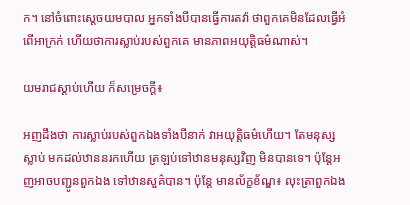ក។ នៅចំពោះស្ដេចយមបាល អ្នកទាំងបីបានធ្វើការតវ៉ា ថាពួកគេមិនដែលធ្វើអំពើអាក្រក់ ហើយថាការស្លាប់របស់ពួកគេ មានភាពអយុត្តិធម៌ណាស់។

យមរាជស្ដាប់ហើយ ក៏សម្រេចក្ដី៖

អញដឹងថា ការស្លាប់របស់ពួកឯងទាំងបីនាក់ វាអយុត្តិធម៌ហើយ។ តែមនុស្សស្លាប់ មកដល់ឋាននរកហើយ ត្រឡប់ទៅឋានមនុស្សវិញ មិនបានទេ។ ប៉ុន្តែអញអាចបញ្ជូនពួកឯង ទៅឋានសួគ៌បាន។ ប៉ុន្តែ មានល័ក្ខខ័ណ្ឌ៖ លុះត្រាពួកឯង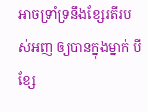អាចទ្រាំទ្រនឹងខ្សែរតីរបស់អញ ឲ្យបានក្នុងម្នាក់ បីខ្សែ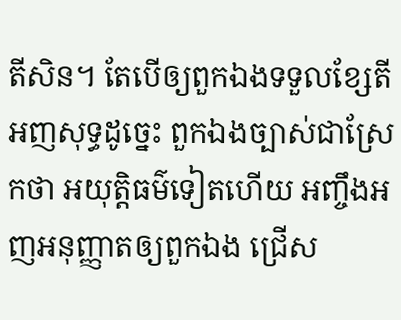តីសិន។ តែបើឲ្យពួកឯងទទួលខ្សែតីអញសុទ្ធដូច្នេះ ពួកឯងច្បាស់ជាស្រែកថា អយុត្តិធម៌ទៀតហើយ អញ្ចឹងអញអនុញ្ញាតឲ្យពួកឯង ជ្រើស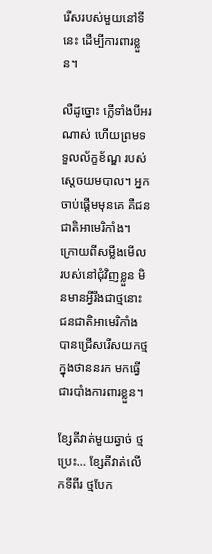រើសរបស់មួយនៅទីនេះ ដើម្បីការពារខ្លួន។

លឺដូច្នោះ ក្លើទាំងបីអរណាស់ ហើយព្រមទទួលល័ក្ខខ័ណ្ឌ របស់ស្ដេចយមបាល។ អ្នកចាប់ផ្ដើមមុនគេ គឺជនជាតិអាមេរិកាំង។ ក្រោយពីសម្លឹងមើល របស់នៅជុំវិញខ្លួន មិនមានអ្វីរឹងជាថ្មនោះ ជនជាតិអាមេរិកាំង បានជ្រើសរើសយកថ្ម ក្នុងថាននរក មកធ្វើជារបាំងការពារខ្លួន។

ខ្សែតីវាត់មួយឆ្វាច់ ថ្មប្រេះ… ខ្សែតីវាត់លើកទីពីរ ថ្មបែក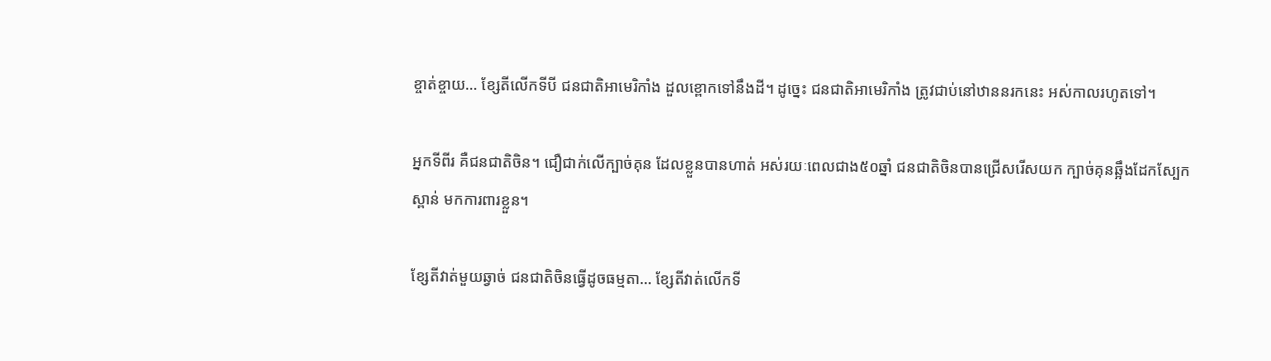ខ្ចាត់ខ្ចាយ… ខ្សែតីលើកទីបី ជនជាតិអាមេរិកាំង ដួលខ្ពោកទៅនឹងដី។ ដូច្នេះ ជនជាតិអាមេរិកាំង ត្រូវជាប់នៅឋាននរកនេះ អស់កាលរហូតទៅ។

អ្នកទីពីរ គឺជនជាតិចិន។ ជឿជាក់លើក្បាច់គុន ដែលខ្លួនបានហាត់ អស់រយៈពេលជាង៥០ឆ្នាំ ជនជាតិចិនបានជ្រើសរើសយក ក្បាច់គុនឆ្អឹងដែកស្បែកស្ពាន់ មកការពារខ្លួន។

ខ្សែតីវាត់មួយឆ្វាច់ ជនជាតិចិនធ្វើដូចធម្មតា… ខ្សែតីវាត់លើកទី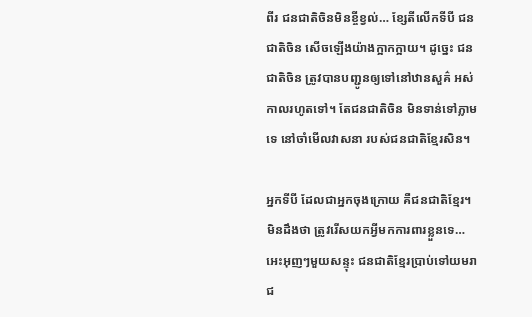ពីរ ជនជាតិចិនមិនខ្ចីខ្វល់… ខ្សែតីលើកទីបី ជនជាតិចិន សើចឡើងយ៉ាងក្អាកក្អាយ។ ដូច្នេះ ជនជាតិចិន ត្រូវបានបញ្ជូនឲ្យទៅនៅឋានសួគ៌ អស់កាលរហូតទៅ។ តែជនជាតិចិន មិនទាន់ទៅភ្លាមទេ នៅចាំមើលវាសនា របស់ជនជាតិខ្មែរសិន។

អ្នកទីបី ដែលជាអ្នកចុងក្រោយ គឺជនជាតិខ្មែរ។ មិនដឹងថា ត្រូវរើសយកអ្វីមកការពារខ្លួនទេ… អេះអុញៗមួយសន្ទុះ ជនជាតិខ្មែរប្រាប់ទៅយមរាជ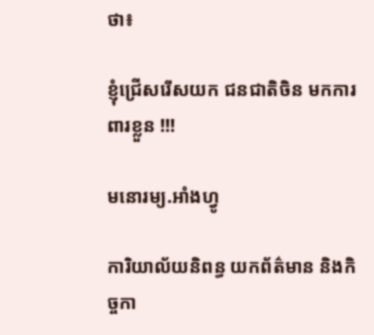ថា៖

ខ្ញុំជ្រើសរើសយក ជនជាតិចិន មកការពារខ្លួន !!!

មនោរម្យ.អាំងហ្វូ

ការិយាល័យនិពន្ធ យកព័ត៌មាន និងកិច្ចកា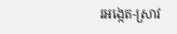រអង្កេត-ស្រាវ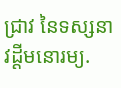ជ្រាវ នៃទស្សនាវដ្ដីមនោរម្យ.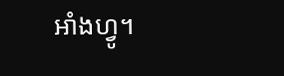អាំងហ្វូ។